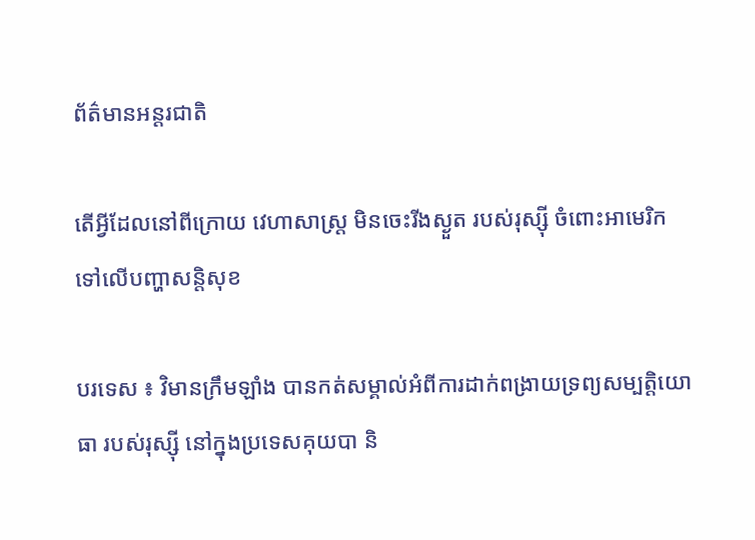ព័ត៌មានអន្តរជាតិ

តើអ្វីដែលនៅពីក្រោយ វេហាសាស្រ្ត មិនចេះរីងស្ងួត របស់រុស្ស៊ី ចំពោះអាមេរិក ទៅលើបញ្ហាសន្តិសុខ

បរទេស ៖ វិមានក្រឹមឡាំង បានកត់សម្គាល់អំពីការដាក់ពង្រាយទ្រព្យសម្បត្តិយោធា របស់រុស្ស៊ី នៅក្នុងប្រទេសគុយបា និ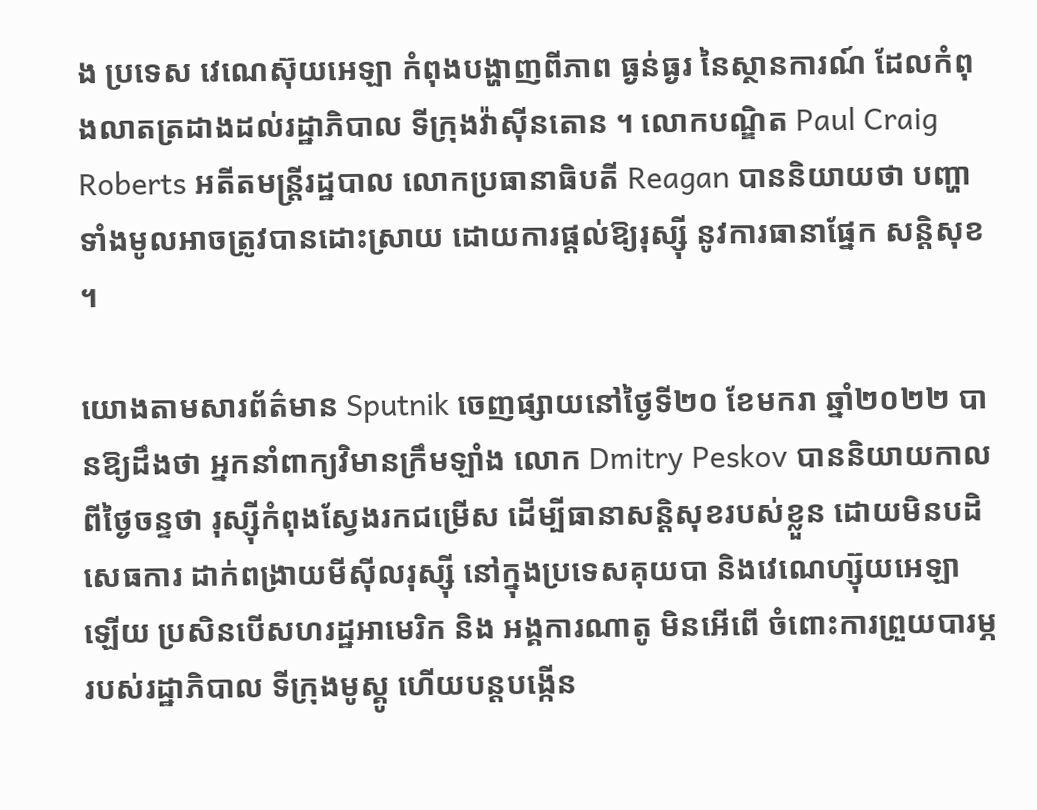ង ប្រទេស វេណេស៊ុយអេឡា កំពុងបង្ហាញពីភាព ធ្ងន់ធ្ងរ នៃស្ថានការណ៍ ដែលកំពុងលាតត្រដាងដល់រដ្ឋាភិបាល ទីក្រុងវ៉ាស៊ីនតោន ។ លោកបណ្ឌិត Paul Craig Roberts អតីតមន្ត្រីរដ្ឋបាល លោកប្រធានាធិបតី Reagan បាននិយាយថា បញ្ហាទាំងមូលអាចត្រូវបានដោះស្រាយ ដោយការផ្តល់ឱ្យរុស្ស៊ី នូវការធានាផ្នែក សន្តិសុខ ។

យោងតាមសារព័ត៌មាន Sputnik ចេញផ្សាយនៅថ្ងៃទី២០ ខែមករា ឆ្នាំ២០២២ បានឱ្យដឹងថា អ្នកនាំពាក្យវិមានក្រឹមឡាំង លោក Dmitry Peskov បាននិយាយកាលពីថ្ងៃចន្ទថា រុស្ស៊ីកំពុងស្វែងរកជម្រើស ដើម្បីធានាសន្តិសុខរបស់ខ្លួន ដោយមិនបដិសេធការ ដាក់ពង្រាយមីស៊ីលរុស្ស៊ី នៅក្នុងប្រទេសគុយបា និងវេណេហ្ស៊ុយអេឡា ឡើយ ប្រសិនបើសហរដ្ឋអាមេរិក និង អង្គការណាតូ មិនអើពើ ចំពោះការព្រួយបារម្ភរបស់រដ្ឋាភិបាល ទីក្រុងមូស្គូ ហើយបន្តបង្កើន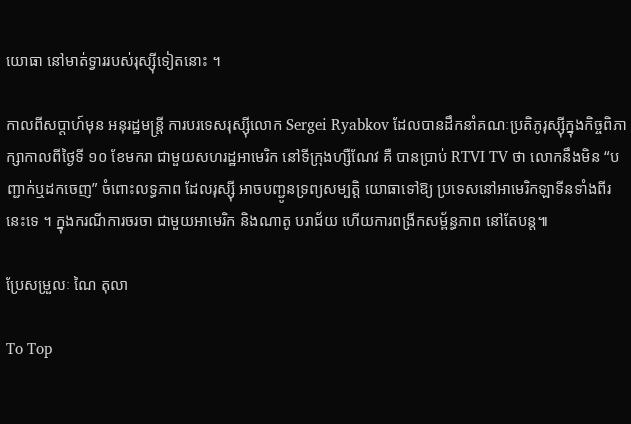យោធា នៅមាត់ទ្វាររបស់រុស្ស៊ីទៀតនោះ ។

កាលពីសប្តាហ៍មុន អនុរដ្ឋមន្ត្រី ការបរទេសរុស្ស៊ីលោក Sergei Ryabkov ដែលបានដឹកនាំគណៈប្រតិភូរុស្ស៊ីក្នុងកិច្ចពិភាក្សាកាលពីថ្ងៃទី ១០ ខែមករា ជាមួយសហរដ្ឋអាមេរិក នៅទីក្រុងហ្សឺណែវ គឺ បានប្រាប់ RTVI TV ថា លោកនឹងមិន “បញ្ជាក់ឬដកចេញ” ចំពោះលទ្ធភាព ដែលរុស្ស៊ី អាចបញ្ជូនទ្រព្យសម្បត្តិ យោធាទៅឱ្យ ប្រទេសនៅអាមេរិកឡាទីនទាំងពីរនេះទេ ។ ក្នុងករណីការចរចា ជាមួយអាមេរិក និងណាតូ បរាជ័យ ហើយការពង្រីកសម្ព័ន្ធភាព នៅតែបន្ត៕

ប្រែសម្រួលៈ ណៃ តុលា

To Top